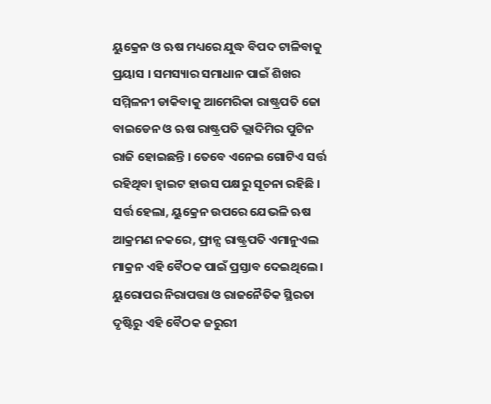ୟୁକ୍ରେନ ଓ ଋଷ ମଧ୍ୟରେ ଯୁଦ୍ଧ ବିପଦ ଟାଳିବାକୁ ପ୍ରୟାସ । ସମସ୍ୟାର ସମାଧାନ ପାଇଁ ଶିଖର ସମ୍ମିଳନୀ ଡାକିବାକୁ ଆମେରିକା ରାଷ୍ଟ୍ରପତି ଜୋ ବାଇଡେନ ଓ ଋଷ ରାଷ୍ଟ୍ରପତି ଭ୍ଲାଦିମିର ପୁଟିନ ରାଜି ହୋଇଛନ୍ତି । ତେବେ ଏନେଇ ଗୋଟିଏ ସର୍ତ୍ତ ରହିଥିବା ହ୍ୱାଇଟ ହାଉସ ପକ୍ଷରୁ ସୂଚନା ରହିଛି । ସର୍ତ୍ତ ହେଲା, ୟୁକ୍ରେନ ଉପରେ ଯେଭଳି ଋଷ ଆକ୍ରମଣ ନକରେ, ଫ୍ରାନ୍ସ ରାଷ୍ଟ୍ରପତି ଏମାନୁଏଲ ମାକ୍ରନ ଏହି ବୈଠକ ପାଇଁ ପ୍ରସ୍ତାବ ଦେଇଥିଲେ । ୟୁରୋପର ନିରାପତ୍ତା ଓ ରାଜନୈତିକ ସ୍ଥିରତା ଦୃଷ୍ଟିରୁ ଏହି ବୈଠକ ଜରୁରୀ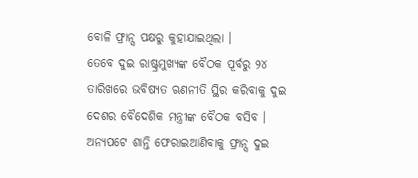ବୋଳି ଫ୍ରାନ୍ସ ପକ୍ଷରୁ କୁହାଯାଇଥିଲା ।
ତେବେ ଦୁଇ ରାଷ୍ଟ୍ରମୁଖ୍ୟଙ୍କ ବୈଠକ ପୂର୍ବରୁ ୨୪ ତାରିଖରେ ଭବିଷ୍ୟତ ଋଣନୀତି ସ୍ଥିର କରିବାକୁ ଦୁଇ ଦେଶର ବୈଦେଶିକ ମନ୍ତ୍ରୀଙ୍କ ବୈଠକ ବସିବ । ଅନ୍ୟପଟେ ଶାନ୍ତି ଫେରାଇଆଣିବାକୁ ଫ୍ରାନ୍ସ ଦୁଇ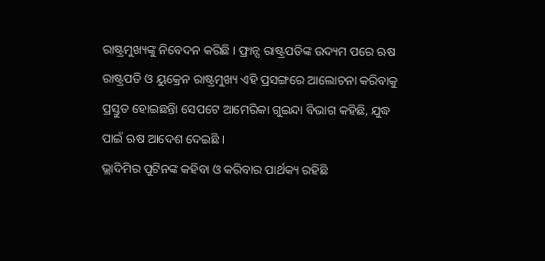ରାଷ୍ଟ୍ରମୁଖ୍ୟଙ୍କୁ ନିବେଦନ କରିଛି । ଫ୍ରାନ୍ସ ରାଷ୍ଟ୍ରପତିଙ୍କ ଉଦ୍ୟମ ପରେ ଋଷ ରାଷ୍ଟ୍ରପତି ଓ ୟୁକ୍ରେନ ରାଷ୍ଟ୍ରମୁଖ୍ୟ ଏହି ପ୍ରସଙ୍ଗରେ ଆଲୋଚନା କରିବାକୁ ପ୍ରସ୍ତୁତ ହୋଇଛନ୍ତିା ସେପଟେ ଆମେରିକା ଗୁଇନ୍ଦା ବିଭାଗ କହିଛି, ଯୁଦ୍ଧ ପାଇଁ ଋଷ ଆଦେଶ ଦେଇଛି ।
ଭ୍ଲାଦିମିର ପୁଟିନଙ୍କ କହିବା ଓ କରିବାର ପାର୍ଥକ୍ୟ ରହିଛି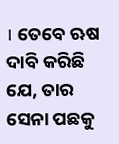। ତେବେ ଋଷ ଦାବି କରିଛି ଯେ, ତାର ସେନା ପଛକୁ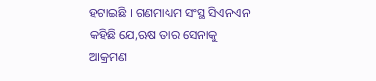ହଟାଇଛି । ଗଣମାଧ୍ୟମ ସଂସ୍ଥ ସିଏନଏନ କହିଛି ଯେ,ଋଷ ତାର ସେନାକୁ ଆକ୍ରମଣ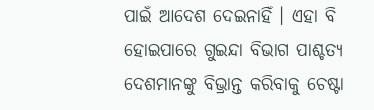ପାଇଁ ଆଦେଶ ଦେଇନାହିଁ । ଏହା ବି ହୋଇପାରେ ଗୁଇନ୍ଦା ବିଭାଗ ପାଶ୍ଚତ୍ୟ ଦେଶମାନଙ୍କୁ ବିଭ୍ରାନ୍ତ କରିବାକୁ ଚେଷ୍ଟା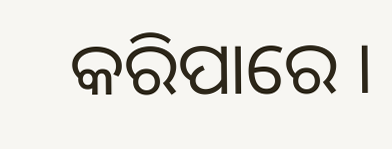କରିପାରେ ।